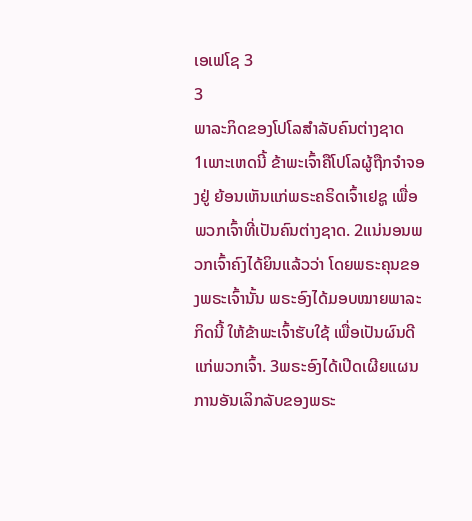ເອເຟໂຊ 3
3
ພາລະກິດຂອງໂປໂລສຳລັບຄົນຕ່າງຊາດ
1ເພາະເຫດນີ້ ຂ້າພະເຈົ້າຄືໂປໂລຜູ້ຖືກຈຳຈອງຢູ່ ຍ້ອນເຫັນແກ່ພຣະຄຣິດເຈົ້າເຢຊູ ເພື່ອພວກເຈົ້າທີ່ເປັນຄົນຕ່າງຊາດ. 2ແນ່ນອນພວກເຈົ້າຄົງໄດ້ຍິນແລ້ວວ່າ ໂດຍພຣະຄຸນຂອງພຣະເຈົ້ານັ້ນ ພຣະອົງໄດ້ມອບໝາຍພາລະກິດນີ້ ໃຫ້ຂ້າພະເຈົ້າຮັບໃຊ້ ເພື່ອເປັນຜົນດີແກ່ພວກເຈົ້າ. 3ພຣະອົງໄດ້ເປີດເຜີຍແຜນການອັນເລິກລັບຂອງພຣະ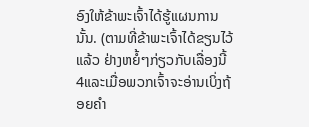ອົງໃຫ້ຂ້າພະເຈົ້າໄດ້ຮູ້ແຜນການນັ້ນ. (ຕາມທີ່ຂ້າພະເຈົ້າໄດ້ຂຽນໄວ້ແລ້ວ ຢ່າງຫຍໍ້ໆກ່ຽວກັບເລື່ອງນີ້ 4ແລະເມື່ອພວກເຈົ້າຈະອ່ານເບິ່ງຖ້ອຍຄຳ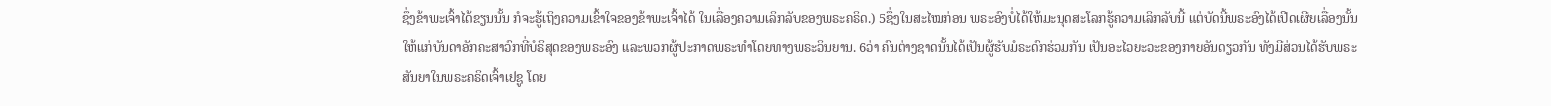ຊຶ່ງຂ້າພະເຈົ້າໄດ້ຂຽນນັ້ນ ກໍຈະຮູ້ເຖິງຄວາມເຂົ້າໃຈຂອງຂ້າພະເຈົ້າໄດ້ ໃນເລື່ອງຄວາມເລິກລັບຂອງພຣະຄຣິດ.) 5ຊຶ່ງໃນສະໄໝກ່ອນ ພຣະອົງບໍ່ໄດ້ໃຫ້ມະນຸດສະໂລກຮູ້ຄວາມເລິກລັບນີ້ ແຕ່ບັດນີ້ພຣະອົງໄດ້ເປີດເຜີຍເລື່ອງນັ້ນ ໃຫ້ແກ່ບັນດາອັກຄະສາວົກທີ່ບໍຣິສຸດຂອງພຣະອົງ ແລະພວກຜູ້ປະກາດພຣະທຳໂດຍທາງພຣະວິນຍານ. 6ວ່າ ຄົນຕ່າງຊາດນັ້ນໄດ້ເປັນຜູ້ຮັບມໍຣະດົກຮ່ວມກັນ ເປັນອະໄວຍະວະຂອງກາຍອັນດຽວກັນ ທັງມີສ່ວນໄດ້ຮັບພຣະສັນຍາໃນພຣະຄຣິດເຈົ້າເຢຊູ ໂດຍ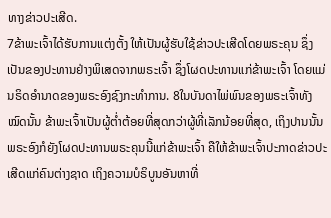ທາງຂ່າວປະເສີດ.
7ຂ້າພະເຈົ້າໄດ້ຮັບການແຕ່ງຕັ້ງ ໃຫ້ເປັນຜູ້ຮັບໃຊ້ຂ່າວປະເສີດໂດຍພຣະຄຸນ ຊຶ່ງເປັນຂອງປະທານຢ່າງພິເສດຈາກພຣະເຈົ້າ ຊຶ່ງໂຜດປະທານແກ່ຂ້າພະເຈົ້າ ໂດຍແມ່ນຣິດອຳນາດຂອງພຣະອົງຊົງກະທຳການ. 8ໃນບັນດາໄພ່ພົນຂອງພຣະເຈົ້າທັງໝົດນັ້ນ ຂ້າພະເຈົ້າເປັນຜູ້ຕໍ່າຕ້ອຍທີ່ສຸດກວ່າຜູ້ທີ່ເລັກນ້ອຍທີ່ສຸດ, ເຖິງປານນັ້ນ ພຣະອົງກໍຍັງໂຜດປະທານພຣະຄຸນນີ້ແກ່ຂ້າພະເຈົ້າ ຄືໃຫ້ຂ້າພະເຈົ້າປະກາດຂ່າວປະເສີດແກ່ຄົນຕ່າງຊາດ ເຖິງຄວາມບໍຣິບູນອັນຫາທີ່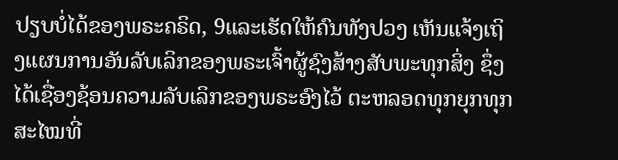ປຽບບໍ່ໄດ້ຂອງພຣະຄຣິດ, 9ແລະເຮັດໃຫ້ຄົນທັງປວງ ເຫັນແຈ້ງເຖິງແຜນການອັນລັບເລິກຂອງພຣະເຈົ້າຜູ້ຊົງສ້າງສັບພະທຸກສິ່ງ ຊຶ່ງໄດ້ເຊື່ອງຊ້ອນຄວາມລັບເລິກຂອງພຣະອົງໄວ້ ຕະຫລອດທຸກຍຸກທຸກສະໄໝທີ່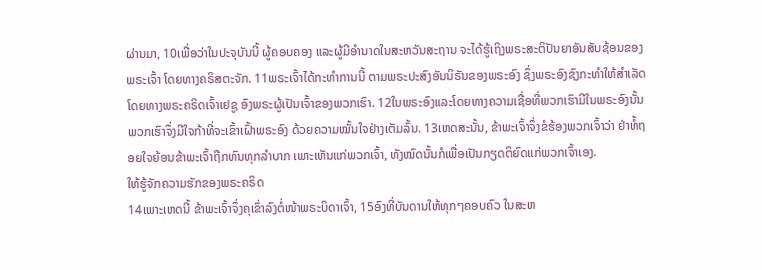ຜ່ານມາ, 10ເພື່ອວ່າໃນປະຈຸບັນນີ້ ຜູ້ຄອບຄອງ ແລະຜູ້ມີອຳນາດໃນສະຫວັນສະຖານ ຈະໄດ້ຮູ້ເຖິງພຣະສະຕິປັນຍາອັນສັບຊ້ອນຂອງພຣະເຈົ້າ ໂດຍທາງຄຣິສຕະຈັກ. 11ພຣະເຈົ້າໄດ້ກະທຳການນີ້ ຕາມພຣະປະສົງອັນນິຣັນຂອງພຣະອົງ ຊຶ່ງພຣະອົງຊົງກະທຳໃຫ້ສຳເລັດ ໂດຍທາງພຣະຄຣິດເຈົ້າເຢຊູ ອົງພຣະຜູ້ເປັນເຈົ້າຂອງພວກເຮົາ. 12ໃນພຣະອົງແລະໂດຍທາງຄວາມເຊື່ອທີ່ພວກເຮົາມີໃນພຣະອົງນັ້ນ ພວກເຮົາຈຶ່ງມີໃຈກ້າທີ່ຈະເຂົ້າເຝົ້າພຣະອົງ ດ້ວຍຄວາມໝັ້ນໃຈຢ່າງເຕັມລົ້ນ. 13ເຫດສະນັ້ນ, ຂ້າພະເຈົ້າຈຶ່ງຂໍຮ້ອງພວກເຈົ້າວ່າ ຢ່າທໍ້ຖອຍໃຈຍ້ອນຂ້າພະເຈົ້າຖືກທົນທຸກລຳບາກ ເພາະເຫັນແກ່ພວກເຈົ້າ, ທັງໝົດນັ້ນກໍເພື່ອເປັນກຽດຕິຍົດແກ່ພວກເຈົ້າເອງ.
ໃຫ້ຮູ້ຈັກຄວາມຮັກຂອງພຣະຄຣິດ
14ເພາະເຫດນີ້ ຂ້າພະເຈົ້າຈຶ່ງຄຸເຂົ່າລົງຕໍ່ໜ້າພຣະບິດາເຈົ້າ, 15ອົງທີ່ບັນດານໃຫ້ທຸກໆຄອບຄົວ ໃນສະຫ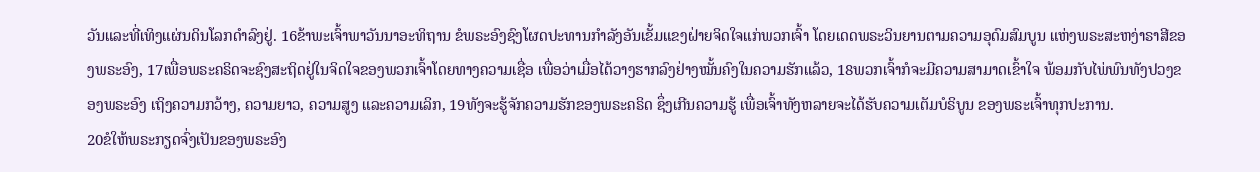ວັນແລະທີ່ເທິງແຜ່ນດິນໂລກດຳລົງຢູ່. 16ຂ້າພະເຈົ້າພາວັນນາອະທິຖານ ຂໍພຣະອົງຊົງໂຜດປະທານກຳລັງອັນເຂັ້ມແຂງຝ່າຍຈິດໃຈແກ່ພວກເຈົ້າ ໂດຍເດດພຣະວິນຍານຕາມຄວາມອຸດົມສົມບູນ ແຫ່ງພຣະສະຫງ່າຣາສີຂອງພຣະອົງ, 17ເພື່ອພຣະຄຣິດຈະຊົງສະຖິດຢູ່ໃນຈິດໃຈຂອງພວກເຈົ້າໂດຍທາງຄວາມເຊື່ອ ເພື່ອວ່າເມື່ອໄດ້ວາງຮາກລົງຢ່າງໝັ້ນຄົງໃນຄວາມຮັກແລ້ວ, 18ພວກເຈົ້າກໍຈະມີຄວາມສາມາດເຂົ້າໃຈ ພ້ອມກັບໄພ່ພົນທັງປວງຂອງພຣະອົງ ເຖິງຄວາມກວ້າງ, ຄວາມຍາວ, ຄວາມສູງ ແລະຄວາມເລິກ, 19ທັງຈະຮູ້ຈັກຄວາມຮັກຂອງພຣະຄຣິດ ຊຶ່ງເກີນຄວາມຮູ້ ເພື່ອເຈົ້າທັງຫລາຍຈະໄດ້ຮັບຄວາມເຕັມບໍຣິບູນ ຂອງພຣະເຈົ້າທຸກປະການ.
20ຂໍໃຫ້ພຣະກຽດຈົ່ງເປັນຂອງພຣະອົງ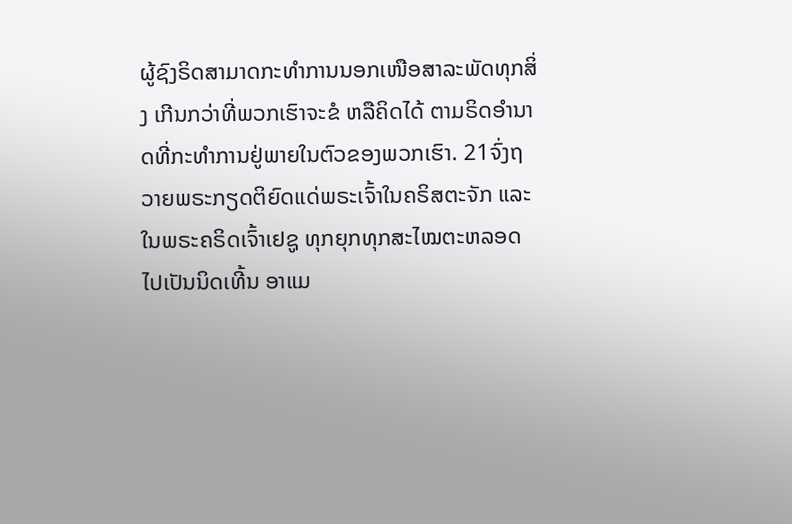ຜູ້ຊົງຣິດສາມາດກະທຳການນອກເໜືອສາລະພັດທຸກສິ່ງ ເກີນກວ່າທີ່ພວກເຮົາຈະຂໍ ຫລືຄິດໄດ້ ຕາມຣິດອຳນາດທີ່ກະທຳການຢູ່ພາຍໃນຕົວຂອງພວກເຮົາ. 21ຈົ່ງຖວາຍພຣະກຽດຕິຍົດແດ່ພຣະເຈົ້າໃນຄຣິສຕະຈັກ ແລະໃນພຣະຄຣິດເຈົ້າເຢຊູ ທຸກຍຸກທຸກສະໄໝຕະຫລອດໄປເປັນນິດເທີ້ນ ອາແມ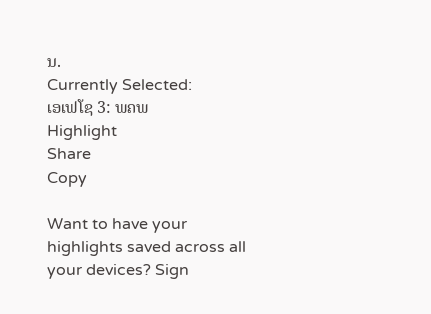ນ.
Currently Selected:
ເອເຟໂຊ 3: ພຄພ
Highlight
Share
Copy

Want to have your highlights saved across all your devices? Sign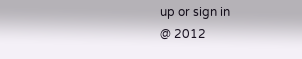up or sign in
@ 2012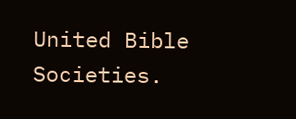United Bible Societies.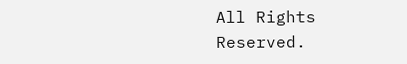All Rights Reserved.